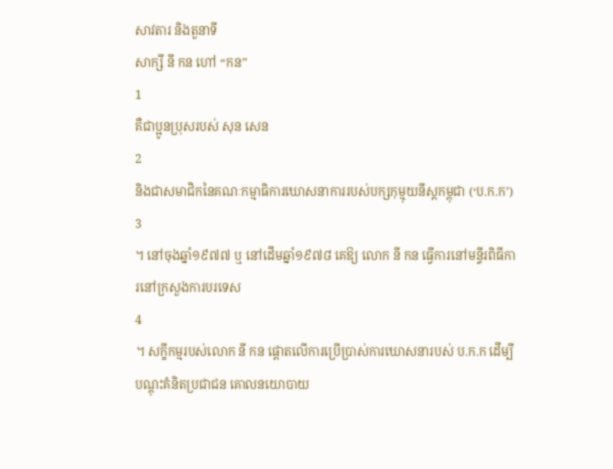សាវតារ និងតួនាទី
សាក្សី នី កន ហៅ “កន”
1
គឺជាប្អូនប្រុសរបស់ សុន សេន
2
និងជាសមាជិកនៃគណៈកម្មាធិការឃោសនាការរបស់បក្សកុម្មុយនីស្តកម្ពុជា (‘ប.ក.ក’)
3
។ នៅចុងឆ្នាំ១៩៧៧ ឬ នៅដើមឆ្នាំ១៩៧៨ គេឱ្យ លោក នី កន ធ្វើការនៅមន្ទីរពិធីការនៅក្រសួងការបរទេស
4
។ សក្ខីកម្មរបស់លោក នី កន ផ្តោតលើការប្រើប្រាស់ការឃោសនារបស់ ប.ក.ក ដើម្បីបណ្តុះគំនិតប្រជាជន គោលនយោបាយ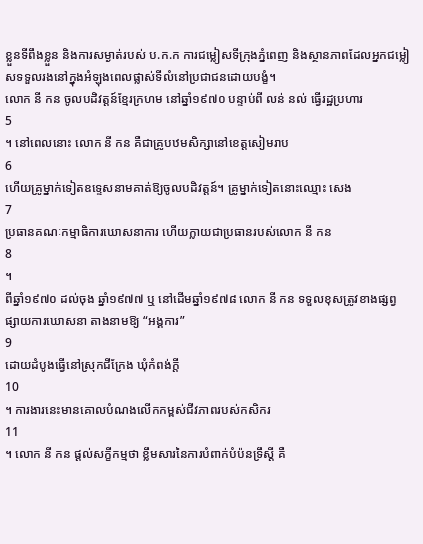ខ្លួនទីពឹងខ្លួន និងការសម្ងាត់របស់ ប.ក.ក ការជម្លៀសទីក្រុងភ្នំពេញ និងស្ថានភាពដែលអ្នកជម្លៀសទទួលរងនៅក្នុងអំឡុងពេលផ្លាស់ទីលំនៅប្រជាជនដោយបង្ខំ។
លោក នី កន ចូលបដិវត្តន៍ខ្មែរក្រហម នៅឆ្នាំ១៩៧០ បន្ទាប់ពី លន់ នល់ ធ្វើរដ្ឋប្រហារ
5
។ នៅពេលនោះ លោក នី កន គឺជាគ្រូបឋមសិក្សានៅខេត្តសៀមរាប
6
ហើយគ្រូម្នាក់ទៀតឧទេ្ទសនាមគាត់ឱ្យចូលបដិវត្តន៍។ គ្រូម្នាក់ទៀតនោះឈ្មោះ សេង
7
ប្រធានគណៈកម្មាធិការឃោសនាការ ហើយក្លាយជាប្រធានរបស់លោក នី កន
8
។
ពីឆ្នាំ១៩៧០ ដល់ចុង ឆ្នាំ១៩៧៧ ឬ នៅដើមឆ្នាំ១៩៧៨ លោក នី កន ទទួលខុសត្រូវខាងផ្សព្វផ្សាយការឃោសនា តាងនាមឱ្យ “អង្គការ”
9
ដោយដំបូងធ្វើនៅស្រុកជីក្រែង ឃុំកំពង់ក្តី
10
។ ការងារនេះមានគោលបំណងលើកកម្ពស់ជីវភាពរបស់កសិករ
11
។ លោក នី កន ផ្តល់សក្ខីកម្មថា ខ្លឹមសារនៃការបំពាក់បំប៉នទ្រឹស្តី គឺ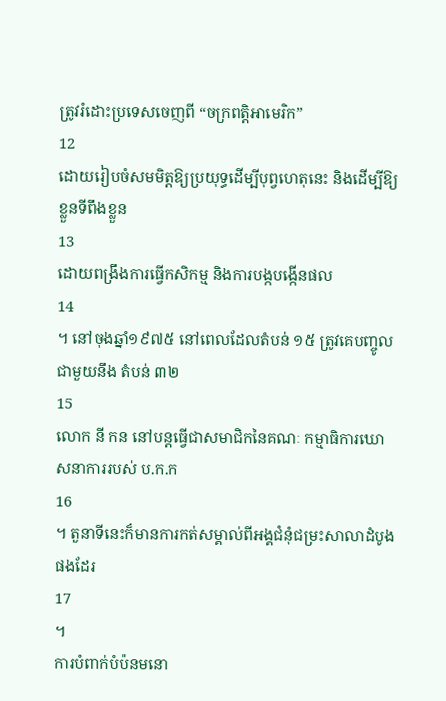ត្រូវរំដោះប្រទេសចេញពី “ចក្រពត្តិអាមេរិក”
12
ដោយរៀបចំសមមិត្តឱ្យប្រយុទ្ធដើម្បីបុព្វហេតុនេះ និងដើម្បីឱ្យខ្លួនទីពឹងខ្លួន
13
ដោយពង្រឹងការធ្វើកសិកម្ម និងការបង្កបង្កើនផល
14
។ នៅចុងឆ្នាំ១៩៧៥ នៅពេលដែលតំបន់ ១៥ ត្រូវគេបញ្ចូលជាមួយនឹង តំបន់ ៣២
15
លោក នី កន នៅបន្តធ្វើជាសមាជិកនៃគណៈ កម្មាធិការឃោសនាការរបស់ ប.ក.ក
16
។ តួនាទីនេះក៏មានការកត់សម្គាល់ពីអង្គជំនុំជម្រះសាលាដំបូងផងដែរ
17
។
ការបំពាក់បំប៉នមនោ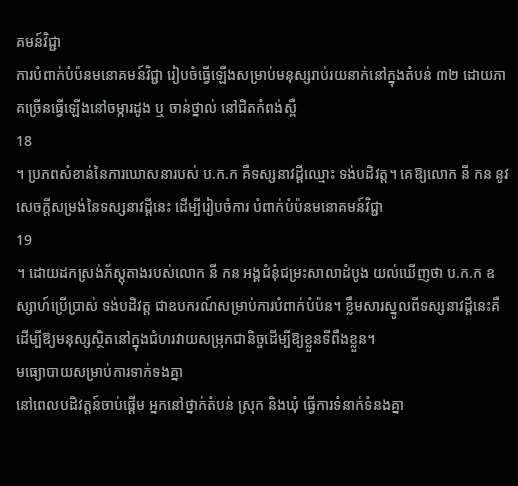គមន៍វិជ្ជា
ការបំពាក់បំប៉នមនោគមន៍វិជ្ជា រៀបចំធ្វើឡើងសម្រាប់មនុស្សរាប់រយនាក់នៅក្នុងតំបន់ ៣២ ដោយភាគច្រើនធ្វើឡើងនៅចម្ការដូង ឬ ចាន់ថ្នាល់ នៅជិតកំពង់ស្ពឺ
18
។ ប្រភពសំខាន់នៃការឃោសនារបស់ ប.ក.ក គឺទស្សនាវដ្តីឈ្មោះ ទង់បដិវត្ត។ គេឱ្យលោក នី កន នូវសេចក្តីសម្រង់នៃទស្សនាវដ្តីនេះ ដើម្បីរៀបចំការ បំពាក់បំប៉នមនោគមន៍វិជ្ជា
19
។ ដោយដកស្រង់ភ័ស្តុតាងរបស់លោក នី កន អង្គជំនុំជម្រះសាលាដំបូង យល់ឃើញថា ប.ក.ក ឧស្សាហ៍ប្រើប្រាស់ ទង់បដិវត្ត ជាឧបករណ៍សម្រាប់ការបំពាក់បំប៉ន។ ខ្លឹមសារស្នូលពីទស្សនាវដ្តីនេះគឺដើម្បីឱ្យមនុស្សស្ថិតនៅក្នុងជំហរវាយសម្រុកជានិច្ចដើម្បីឱ្យខ្លួនទីពឹងខ្លួន។
មធ្យោបាយសម្រាប់ការទាក់ទងគ្នា
នៅពេលបដិវត្តន៍ចាប់ផ្តើម អ្នកនៅថ្នាក់តំបន់ ស្រុក និងឃុំ ធ្វើការទំនាក់ទំនងគ្នា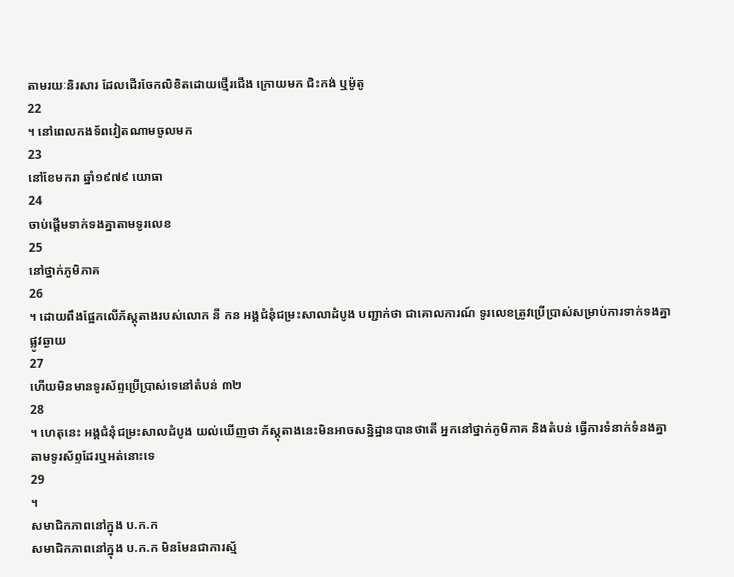តាមរយៈនិរសារ ដែលដើរចែកលិខិតដោយថ្មើរជើង ក្រោយមក ជិះកង់ ឬម៉ូតូ
22
។ នៅពេលកងទ័ពវៀតណាមចូលមក
23
នៅខែមករា ឆ្នាំ១៩៧៩ យោធា
24
ចាប់ផ្តើមទាក់ទងគ្នាតាមទូរលេខ
25
នៅថ្នាក់ភូមិភាគ
26
។ ដោយពឹងផ្អែកលើភ័ស្តុតាងរបស់លោក នី កន អង្គជំនុំជម្រះសាលាដំបូង បញ្ជាក់ថា ជាគោលការណ៍ ទូរលេខត្រូវប្រើប្រាស់សម្រាប់ការទាក់ទងគ្នាផ្លូវឆ្ងាយ
27
ហើយមិនមានទូរស័ព្ទប្រើប្រាស់ទេនៅតំបន់ ៣២
28
។ ហេតុនេះ អង្គជំនុំជម្រះសាលដំបូង យល់ឃើញថា ភ័ស្តុតាងនេះមិនអាចសន្និដ្ឋានបានថាតើ អ្នកនៅថ្នាក់ភូមិភាគ និងតំបន់ ធ្វើការទំនាក់ទំនងគ្នាតាមទូរស័ព្ទដែរឬអត់នោះទេ
29
។
សមាជិកភាពនៅក្នុង ប.ក.ក
សមាជិកភាពនៅក្នុង ប.ក.ក មិនមែនជាការស្ម័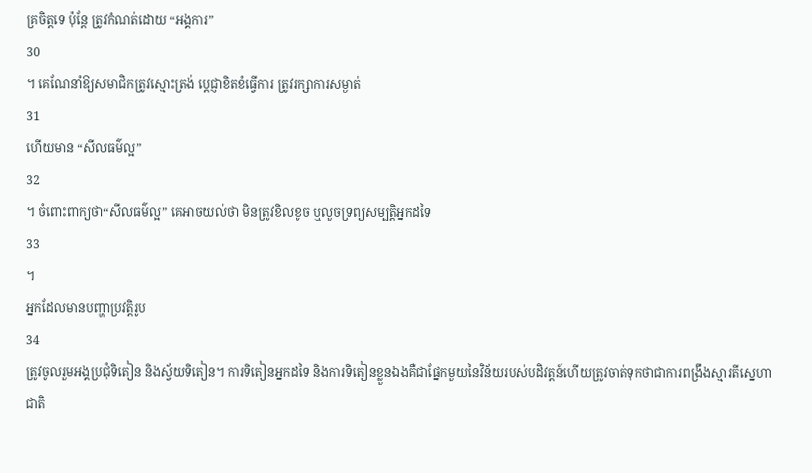គ្រចិត្តទេ ប៉ុន្តែ ត្រូវកំណត់ដោយ “អង្គការ”
30
។ គេណែនាំឱ្យសមាជិកត្រូវស្មោះត្រង់ បេ្តជ្ញាខិតខំធ្វើការ ត្រូវរក្សាការសម្ងាត់
31
ហើយមាន “សីលធម៌ល្អ”
32
។ ចំពោះពាក្យថា“សីលធម៌ល្អ” គេអាចយល់ថា មិនត្រូវខិលខូច ឬលួចទ្រព្យសម្បត្តិអ្នកដទៃ
33
។
អ្នកដែលមានបញ្ហាប្រវត្តិរូប
34
ត្រូវចូលរួមអង្គប្រជុំទិតៀន និងស្វ័យទិតៀន។ ការទិតៀនអ្នកដទៃ និងការទិតៀនខ្លួនឯងគឺជាផ្នែកមួយនៃវិន័យរបស់បដិវត្តន៍ហើយត្រូវចាត់ទុកថាជាការពង្រឹងស្មារតីស្នេហាជាតិ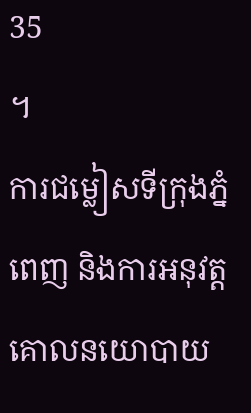35
។
ការជម្លៀសទីក្រុងភ្នំពេញ និងការអនុវត្តគោលនយោបាយ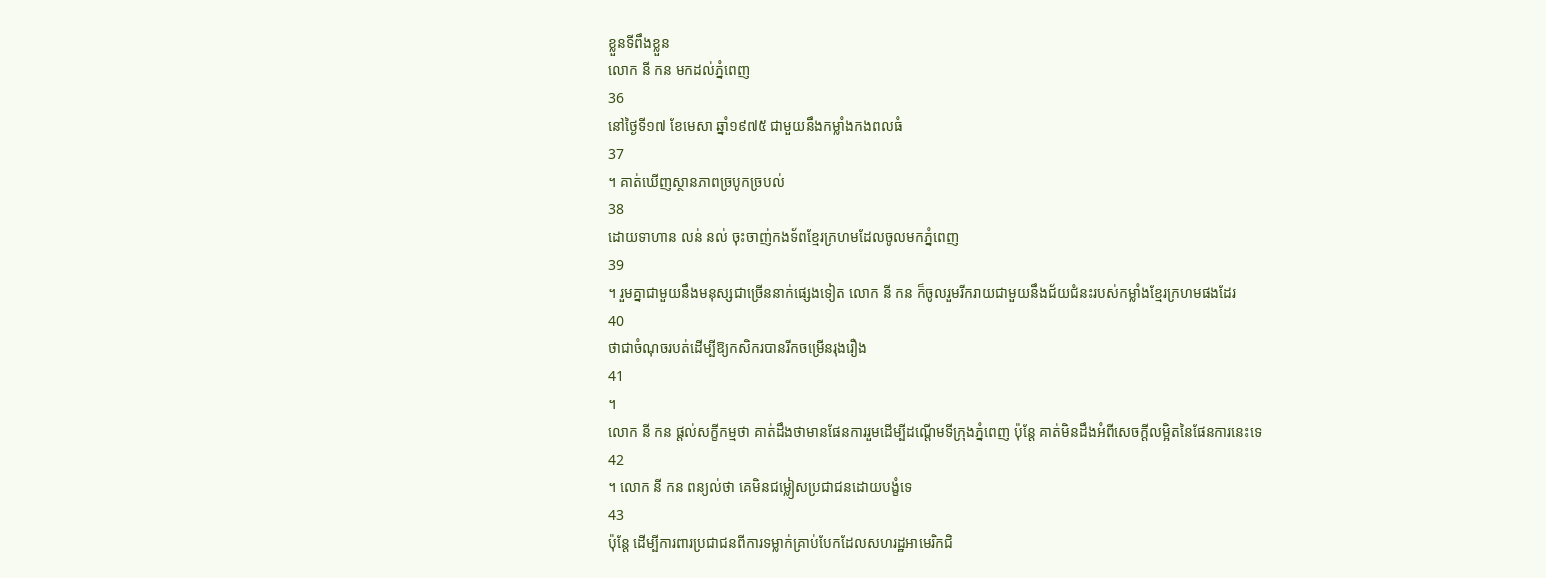ខ្លួនទីពឹងខ្លួន
លោក នី កន មកដល់ភ្នំពេញ
36
នៅថ្ងៃទី១៧ ខែមេសា ឆ្នាំ១៩៧៥ ជាមួយនឹងកម្លាំងកងពលធំ
37
។ គាត់ឃើញស្ថានភាពច្របូកច្របល់
38
ដោយទាហាន លន់ នល់ ចុះចាញ់កងទ័ពខ្មែរក្រហមដែលចូលមកភ្នំពេញ
39
។ រួមគ្នាជាមួយនឹងមនុស្សជាច្រើននាក់ផ្សេងទៀត លោក នី កន ក៏ចូលរួមរីករាយជាមួយនឹងជ័យជំនះរបស់កម្លាំងខ្មែរក្រហមផងដែរ
40
ថាជាចំណុចរបត់ដើម្បីឱ្យកសិករបានរីកចម្រើនរុងរឿង
41
។
លោក នី កន ផ្តល់សក្ខីកម្មថា គាត់ដឹងថាមានផែនការរួមដើម្បីដណ្តើមទីក្រុងភ្នំពេញ ប៉ុន្តែ គាត់មិនដឹងអំពីសេចក្តីលម្អិតនៃផែនការនេះទេ
42
។ លោក នី កន ពន្យល់ថា គេមិនជម្លៀសប្រជាជនដោយបង្ខំទេ
43
ប៉ុន្តែ ដើម្បីការពារប្រជាជនពីការទម្លាក់គ្រាប់បែកដែលសហរដ្ឋអាមេរិកជិ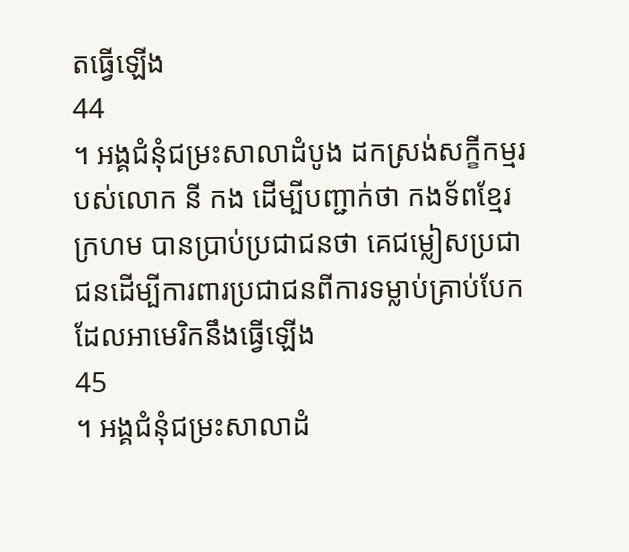តធ្វើឡើង
44
។ អង្គជំនុំជម្រះសាលាដំបូង ដកស្រង់សក្ខីកម្មរបស់លោក នី កង ដើម្បីបញ្ជាក់ថា កងទ័ពខ្មែរក្រហម បានប្រាប់ប្រជាជនថា គេជម្លៀសប្រជាជនដើម្បីការពារប្រជាជនពីការទម្លាប់គ្រាប់បែកដែលអាមេរិកនឹងធ្វើឡើង
45
។ អង្គជំនុំជម្រះសាលាដំ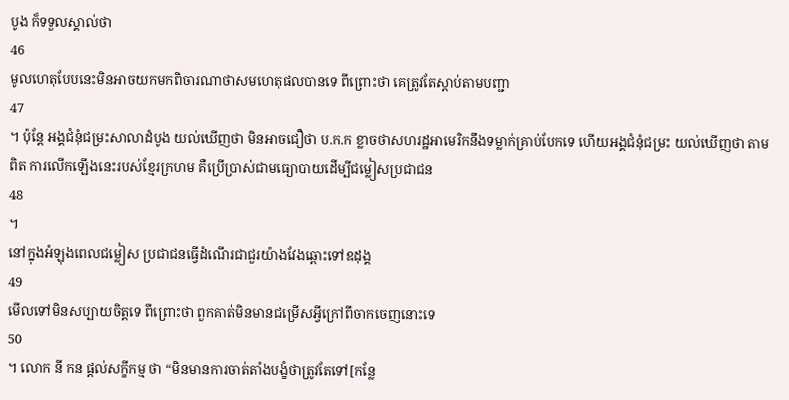បូង ក៏ទទួលស្គាល់ថា
46
មូលហេតុបែបនេះមិនអាចយកមកពិចារណាថាសមហេតុផលបានទេ ពីព្រោះថា គេត្រូវតែស្តាប់តាមបញ្ជា
47
។ ប៉ុន្តែ អង្គជំនុំជម្រះសាលាដំបូង យល់ឃើញថា មិនអាចជឿថា ប.ក.ក ខ្លាចថាសហរដ្ឋអាមេរិកនឹងទម្លាក់គ្រាប់បែកទេ ហើយអង្គជំនុំជម្រះ យល់ឃើញថា តាមពិត ការលើកឡើងនេះរបស់ខ្មែរក្រហម គឺប្រើប្រាស់ជាមធ្យោបាយដើម្បីជម្លៀសប្រជាជន
48
។
នៅក្នុងអំឡុងពេលជម្លៀស ប្រជាជនធ្វើដំណើរជាជួរយ៉ាងវែងឆ្ពោះទៅឧដុង្គ
49
មើលទៅមិនសប្បាយចិត្តទេ ពីព្រោះថា ពួកគាត់មិនមានជម្រើសអ្វីក្រៅពីចាកចេញនោះទេ
50
។ លោក នី កន ផ្តល់សក្ខីកម្ម ថា “មិនមានការចាត់តាំងបង្ខំថាត្រូវតែទៅ[កន្លែ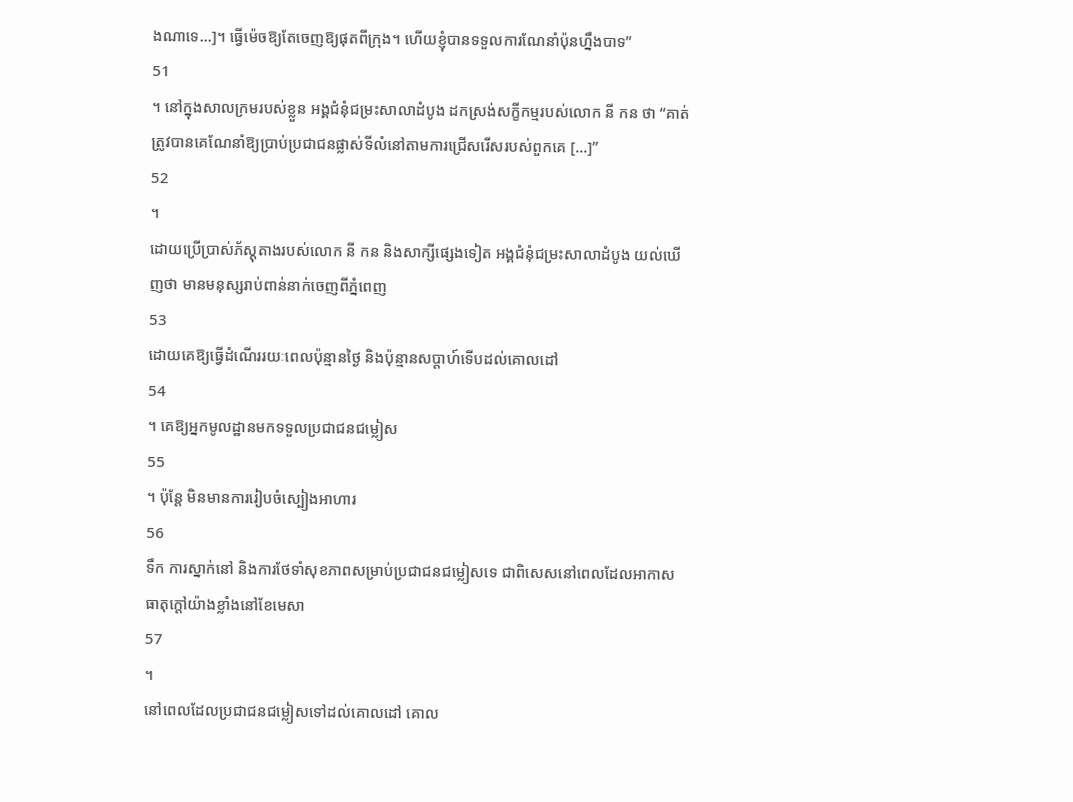ងណាទេ...]។ ធ្វើម៉េចឱ្យតែចេញឱ្យផុតពីក្រុង។ ហើយខ្ញុំបានទទួលការណែនាំប៉ុនហ្នឹងបាទ”
51
។ នៅក្នុងសាលក្រមរបស់ខ្លួន អង្គជំនុំជម្រះសាលាដំបូង ដកស្រង់សក្ខីកម្មរបស់លោក នី កន ថា “គាត់ត្រូវបានគេណែនាំឱ្យប្រាប់ប្រជាជនផ្លាស់ទីលំនៅតាមការជ្រើសរើសរបស់ពួកគេ […]”
52
។
ដោយប្រើប្រាស់ភ័ស្តុតាងរបស់លោក នី កន និងសាក្សីផ្សេងទៀត អង្គជំនុំជម្រះសាលាដំបូង យល់ឃើញថា មានមនុស្សរាប់ពាន់នាក់ចេញពីភ្នំពេញ
53
ដោយគេឱ្យធ្វើដំណើររយៈពេលប៉ុន្មានថ្ងៃ និងប៉ុន្មានសប្តាហ៍ទើបដល់គោលដៅ
54
។ គេឱ្យអ្នកមូលដ្ឋានមកទទួលប្រជាជនជម្លៀស
55
។ ប៉ុន្តែ មិនមានការរៀបចំស្បៀងអាហារ
56
ទឹក ការស្នាក់នៅ និងការថែទាំសុខភាពសម្រាប់ប្រជាជនជម្លៀសទេ ជាពិសេសនៅពេលដែលអាកាសធាតុក្តៅយ៉ាងខ្លាំងនៅខែមេសា
57
។
នៅពេលដែលប្រជាជនជម្លៀសទៅដល់គោលដៅ គោល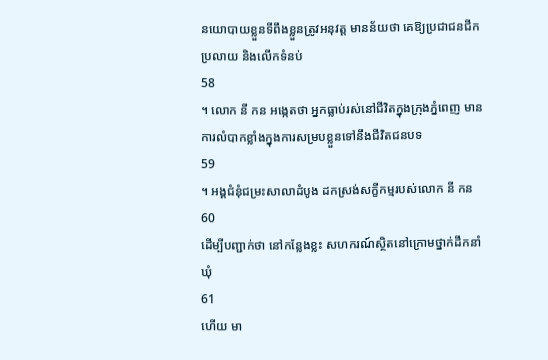នយោបាយខ្លួនទីពឹងខ្លួនត្រូវអនុវត្ត មានន័យថា គេឱ្យប្រជាជនជីកប្រលាយ និងលើកទំនប់
58
។ លោក នី កន អង្កេតថា អ្នកធ្លាប់រស់នៅជីវិតក្នុងក្រុងភ្នំពេញ មានការលំបាកខ្លាំងក្នុងការសម្របខ្លួនទៅនឹងជីវិតជនបទ
59
។ អង្គជំនុំជម្រះសាលាដំបូង ដកស្រង់សក្ខីកម្មរបស់លោក នី កន
60
ដើម្បីបញ្ជាក់ថា នៅកន្លែងខ្លះ សហករណ៍ស្ថិតនៅក្រោមថ្នាក់ដឹកនាំឃុំ
61
ហើយ មា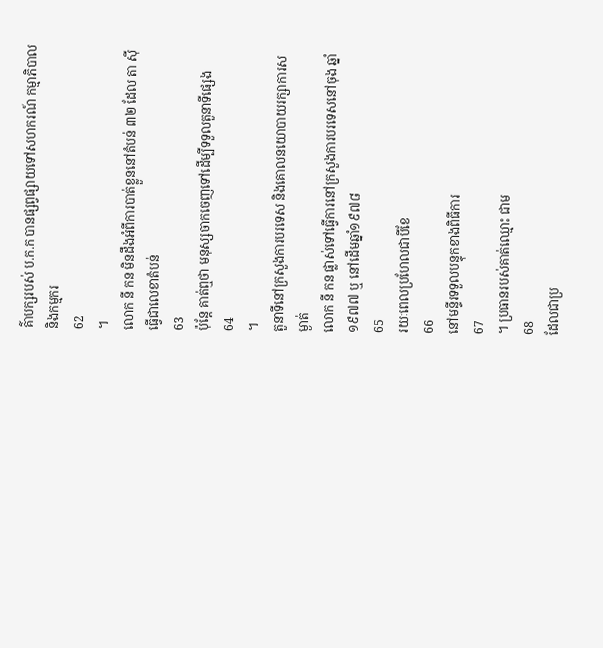គ៌ាបក្សរបស់ ប.ក.ក បានផ្សព្វផ្សាយទៅសហករណ៍ កម្មាភិបាល និងកម្មករ
62
។
លោក នី កន មិនដឹងអំពីការបាត់ខ្លួននៅតំបន់ ៣២ ដែល តា ស៊ី ធ្វើជាលេខាតំបន់
63
ប៉ុន្តែ គាត់ឮថា មនុស្សចាកចេញទៅដើម្បីទទួលតួនាទីផ្សេង
64
។
តួនាទីនៅក្រសួងការបរទេស និងគោលនយោបាយរក្សាការសម្ងាត់
លោក នី កន ផ្លាស់ទៅធ្វើការនៅក្រសួងការបរទេសនៅចុង ឆ្នាំ១៩៧៧ ឬ នៅដើមឆ្នាំ១៩៧៨
65
រយៈពេលប្រហែលជាបីខែ
66
នៅមន្ទីរទទួលបន្ទុកខាងពិធីការ
67
។ ប្រធានរបស់គាត់ឈ្មោះ ជាម
68
ដែលជាប្រ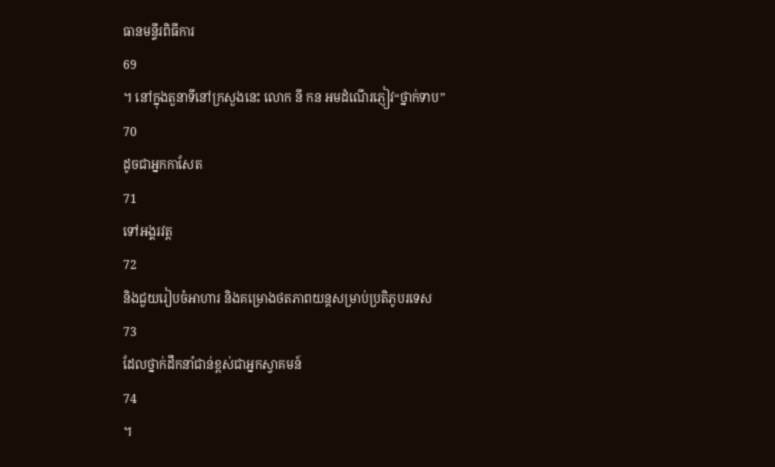ធានមន្ទីរពិធីការ
69
។ នៅក្នុងតួនាទីនៅក្រសួងនេះ លោក នី កន អមដំណើរភ្ញៀវ“ថ្នាក់ទាប”
70
ដូចជាអ្នកកាសែត
71
ទៅអង្គរវត្ត
72
និងជួយរៀបចំអាហារ និងគម្រោងថតភាពយន្តសម្រាប់ប្រតិភូបរទេស
73
ដែលថ្នាក់ដឹកនាំជាន់ខ្ពស់ជាអ្នកស្វាគមន៍
74
។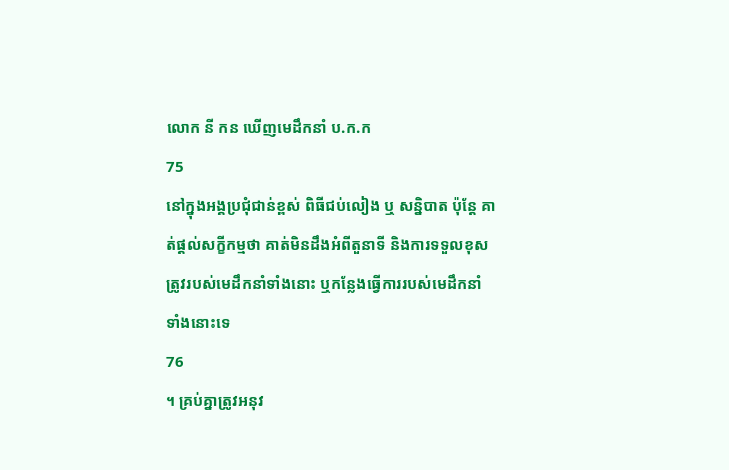លោក នី កន ឃើញមេដឹកនាំ ប.ក.ក
75
នៅក្នុងអង្គប្រជុំជាន់ខ្ពស់ ពិធីជប់លៀង ឬ សន្និបាត ប៉ុន្តែ គាត់ផ្តល់សក្ខីកម្មថា គាត់មិនដឹងអំពីតួនាទី និងការទទួលខុសត្រូវរបស់មេដឹកនាំទាំងនោះ ឬកន្លែងធ្វើការរបស់មេដឹកនាំទាំងនោះទេ
76
។ គ្រប់គ្នាត្រូវអនុវ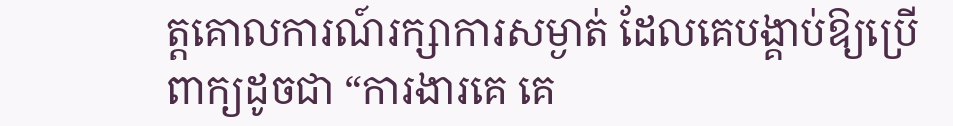ត្តគោលការណ៍រក្សាការសម្ងាត់ ដែលគេបង្គាប់ឱ្យប្រើពាក្យដូចជា “ការងារគេ គេ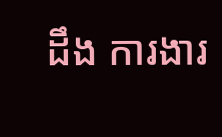ដឹង ការងារ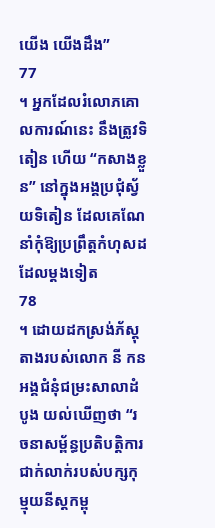យើង យើងដឹង”
77
។ អ្នកដែលរំលោភគោលការណ៍នេះ នឹងត្រូវទិតៀន ហើយ “កសាងខ្លួន” នៅក្នុងអង្គប្រជុំស្វ័យទិតៀន ដែលគេណែនាំកុំឱ្យប្រព្រឹត្តកំហុសដដែលម្តងទៀត
78
។ ដោយដកស្រង់ភ័ស្តុតាងរបស់លោក នី កន អង្គជំនុំជម្រះសាលាដំបូង យល់ឃើញថា “រចនាសម្ព័ន្ធប្រតិបត្តិការជាក់លាក់របស់បក្សកុម្មុយនីស្តកម្ពុ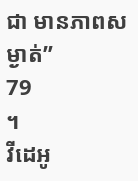ជា មានភាពសម្ងាត់”
79
។
វីដេអូ